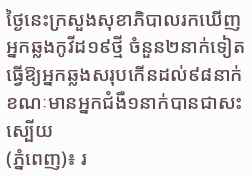ថ្ងៃនេះក្រសួងសុខាភិបាលរកឃើញអ្នកឆ្លងកូវីដ១៩ថ្មី ចំនួន២នាក់ទៀត ធ្វើឱ្យអ្នកឆ្លងសរុបកើនដល់៩៨នាក់ ខណៈមានអ្នកជំងឺ១នាក់បានជាសះស្បើយ
(ភ្នំពេញ)៖ រ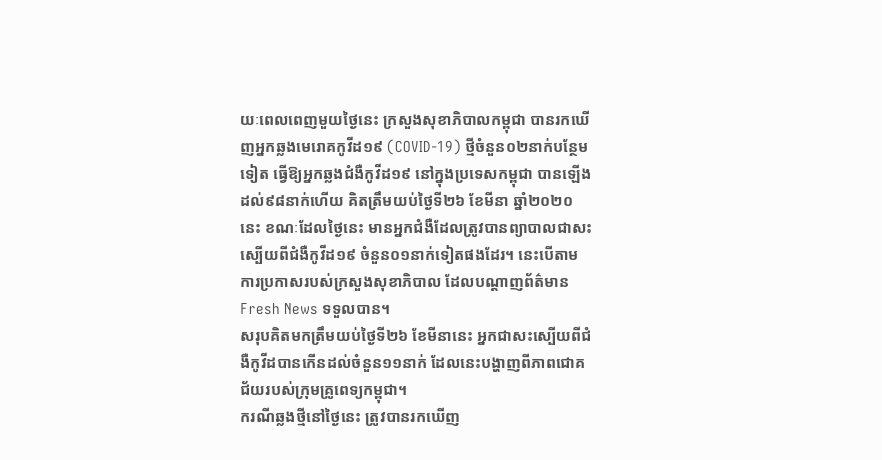យៈពេលពេញមួយថ្ងៃនេះ ក្រសួងសុខាភិបាលកម្ពុជា បានរកឃើញអ្នកឆ្លងមេរោគកូវីដ១៩ (COVID-19) ថ្មីចំនួន០២នាក់បន្ថែមទៀត ធ្វើឱ្យអ្នកឆ្លងជំងឺកូវីដ១៩ នៅក្នុងប្រទេសកម្ពុជា បានឡើងដល់៩៨នាក់ហើយ គិតត្រឹមយប់ថ្ងៃទី២៦ ខែមីនា ឆ្នាំ២០២០នេះ ខណៈដែលថ្ងៃនេះ មានអ្នកជំងឺដែលត្រូវបានព្យាបាលជាសះស្បើយពីជំងឺកូវីដ១៩ ចំនួន០១នាក់ទៀតផងដែរ។ នេះបើតាមការប្រកាសរបស់ក្រសួងសុខាភិបាល ដែលបណ្តាញព័ត៌មាន Fresh News ទទួលបាន។
សរុបគិតមកត្រឹមយប់ថ្ងៃទី២៦ ខែមីនានេះ អ្នកជាសះស្បើយពីជំងឺកូវីដបានកើនដល់ចំនួន១១នាក់ ដែលនេះបង្ហាញពីភាពជោគជ័យរបស់ក្រុមគ្រូពេទ្យកម្ពុជា។
ករណីឆ្លងថ្មីនៅថ្ងៃនេះ ត្រូវបានរកឃើញ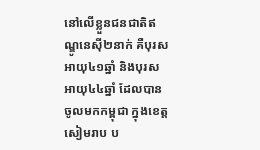នៅលើខ្លួនជនជាតិឥណ្ឌូនេស៊ី២នាក់ គឺបុរសអាយុ៤១ឆ្នាំ និងបុរសអាយុ៤៤ឆ្នាំ ដែលបានចូលមកកម្ពុជា ក្នុងខេត្តសៀមរាប ប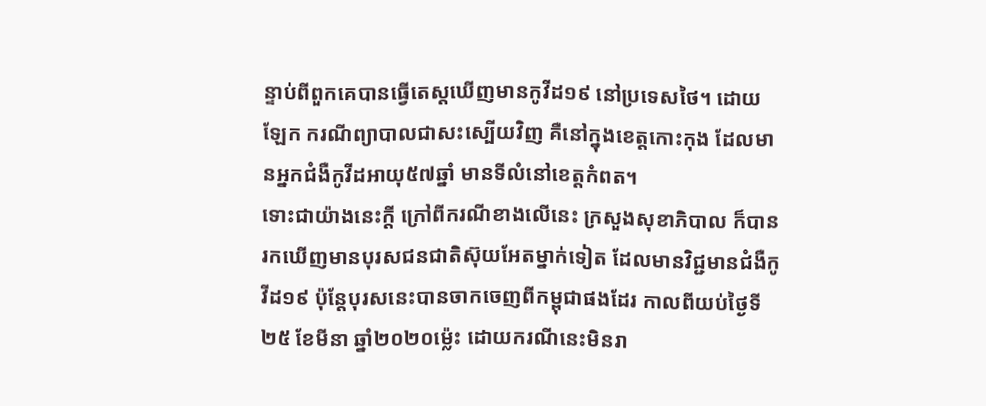ន្ទាប់ពីពួកគេបានធ្វើតេស្តឃើញមានកូវីដ១៩ នៅប្រទេសថៃ។ ដោយឡែក ករណីព្យាបាលជាសះស្បើយវិញ គឺនៅក្នុងខេត្តកោះកុង ដែលមានអ្នកជំងឺកូវីដអាយុ៥៧ឆ្នាំ មានទីលំនៅខេត្តកំពត។
ទោះជាយ៉ាងនេះក្តី ក្រៅពីករណីខាងលើនេះ ក្រសួងសុខាភិបាល ក៏បានរកឃើញមានបុរសជនជាតិស៊ុយអែតម្នាក់ទៀត ដែលមានវិជ្ជមានជំងឺកូវីដ១៩ ប៉ុន្តែបុរសនេះបានចាកចេញពីកម្ពុជាផងដែរ កាលពីយប់ថ្ងៃទី២៥ ខែមីនា ឆ្នាំ២០២០ម្ល៉េះ ដោយករណីនេះមិនរា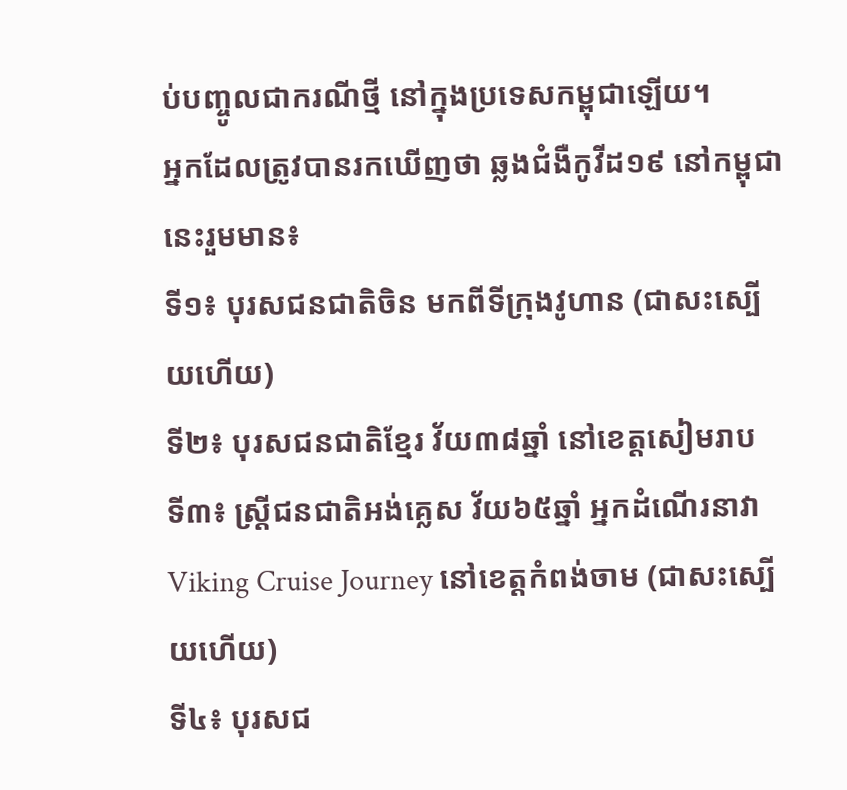ប់បញ្ចូលជាករណីថ្មី នៅក្នុងប្រទេសកម្ពុជាឡើយ។
អ្នកដែលត្រូវបានរកឃើញថា ឆ្លងជំងឺកូវីដ១៩ នៅកម្ពុជានេះរួមមាន៖
ទី១៖ បុរសជនជាតិចិន មកពីទីក្រុងវូហាន (ជាសះស្បើយហើយ)
ទី២៖ បុរសជនជាតិខ្មែរ វ័យ៣៨ឆ្នាំ នៅខេត្តសៀមរាប
ទី៣៖ ស្រ្តីជនជាតិអង់គ្លេស វ័យ៦៥ឆ្នាំ អ្នកដំណើរនាវា Viking Cruise Journey នៅខេត្តកំពង់ចាម (ជាសះស្បើយហើយ)
ទី៤៖ បុរសជ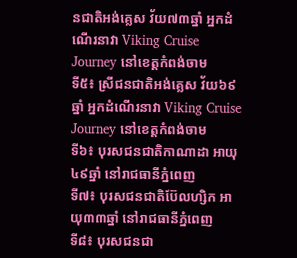នជាតិអង់គ្លេស វ័យ៧៣ឆ្នាំ អ្នកដំណើរនាវា Viking Cruise Journey នៅខេត្តកំពង់ចាម
ទី៥៖ ស្រីជនជាតិអង់គ្លេស វ័យ៦៩ឆ្នាំ អ្នកដំណើរនាវា Viking Cruise Journey នៅខេត្តកំពង់ចាម
ទី៦៖ បុរសជនជាតិកាណាដា អាយុ៤៩ឆ្នាំ នៅរាជធានីភ្នំពេញ
ទី៧៖ បុរសជនជាតិប៊ែលហ្សិក អាយុ៣៣ឆ្នាំ នៅរាជធានីភ្នំពេញ
ទី៨៖ បុរសជនជា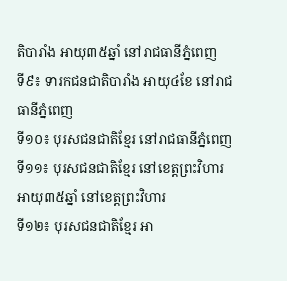តិបារាំង អាយុ៣៥ឆ្នាំ នៅរាជធានីភ្នំពេញ
ទី៩៖ ទារកជនជាតិបារាំង អាយុ៤ខែ នៅរាជធានីភ្នំពេញ
ទី១០៖ បុរសជនជាតិខ្មែរ នៅរាជធានីភ្នំពេញ
ទី១១៖ បុរសជនជាតិខ្មែរ នៅខេត្តព្រះវិហារ អាយុ៣៥ឆ្នាំ នៅខេត្តព្រះវិហារ
ទី១២៖ បុរសជនជាតិខ្មែរ អា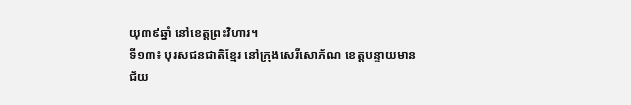យុ៣៩ឆ្នាំ នៅខេត្តព្រះវិហារ។
ទី១៣៖ បុរសជនជាតិខ្មែរ នៅក្រុងសេរីសោភ័ណ ខេត្តបន្ទាយមានជ័យ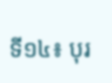ទី១៤៖ បុរ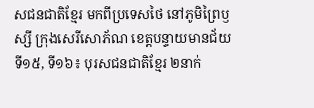សជនជាតិខ្មែរ មកពីប្រទេសថៃ នៅភូមិព្រៃឫស្សី ក្រុងសេរីសោភ័ណ ខេត្តបន្ទាយមានជ័យ
ទី១៥, ទី១៦៖ បុរសជនជាតិខ្មែរ ២នាក់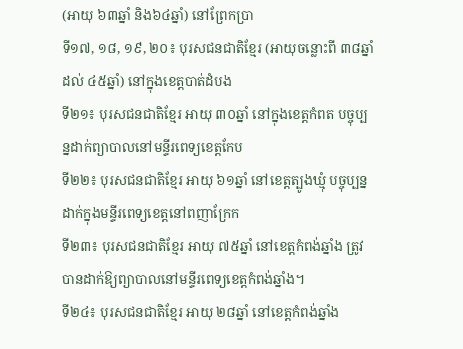(អាយុ ៦៣ឆ្នាំ និង៦៤ឆ្នាំ) នៅព្រែកប្រា
ទី១៧, ១៨, ១៩, ២០៖ បុរសជនជាតិខ្មែរ (អាយុចន្លោះពី ៣៨ឆ្នាំ ដល់ ៤៥ឆ្នាំ) នៅក្នុងខេត្តបាត់ដំបង
ទី២១៖ បុរសជនជាតិខ្មែរ អាយុ ៣០ឆ្នាំ នៅក្នុងខេត្តកំពត បច្ចុប្បន្នដាក់ព្យាបាលនៅមន្ទីរពេទ្យខេត្តកែប
ទី២២៖ បុរសជនជាតិខ្មែរ អាយុ ៦១ឆ្នាំ នៅខេត្តត្បូងឃ្មុំ បច្ចុប្បន្នដាក់ក្នុងមន្ទីរពេទ្យខេត្តនៅពញាក្រែក
ទី២៣៖ បុរសជនជាតិខ្មែរ អាយុ ៧៥ឆ្នាំ នៅខេត្តកំពង់ឆ្នាំង ត្រូវបានដាក់ឱ្យព្យាបាលនៅមន្ទីរពេទ្យខេត្តកំពង់ឆ្នាំង។
ទី២៤៖ បុរសជនជាតិខ្មែរ អាយុ ២៨ឆ្នាំ នៅខេត្តកំពង់ឆ្នាំង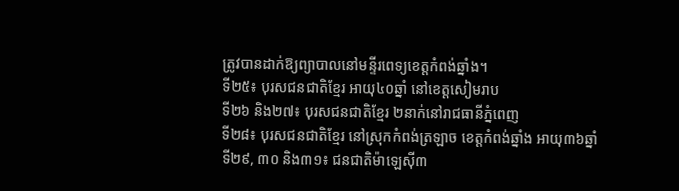ត្រូវបានដាក់ឱ្យព្យាបាលនៅមន្ទីរពេទ្យខេត្តកំពង់ឆ្នាំង។
ទី២៥៖ បុរសជនជាតិខ្មែរ អាយុ៤០ឆ្នាំ នៅខេត្តសៀមរាប
ទី២៦ និង២៧៖ បុរសជនជាតិខ្មែរ ២នាក់នៅរាជធានីភ្នំពេញ
ទី២៨៖ បុរសជនជាតិខ្មែរ នៅស្រុកកំពង់ត្រឡាច ខេត្តកំពង់ឆ្នាំង អាយុ៣៦ឆ្នាំ
ទី២៩, ៣០ និង៣១៖ ជនជាតិម៉ាឡេស៊ី៣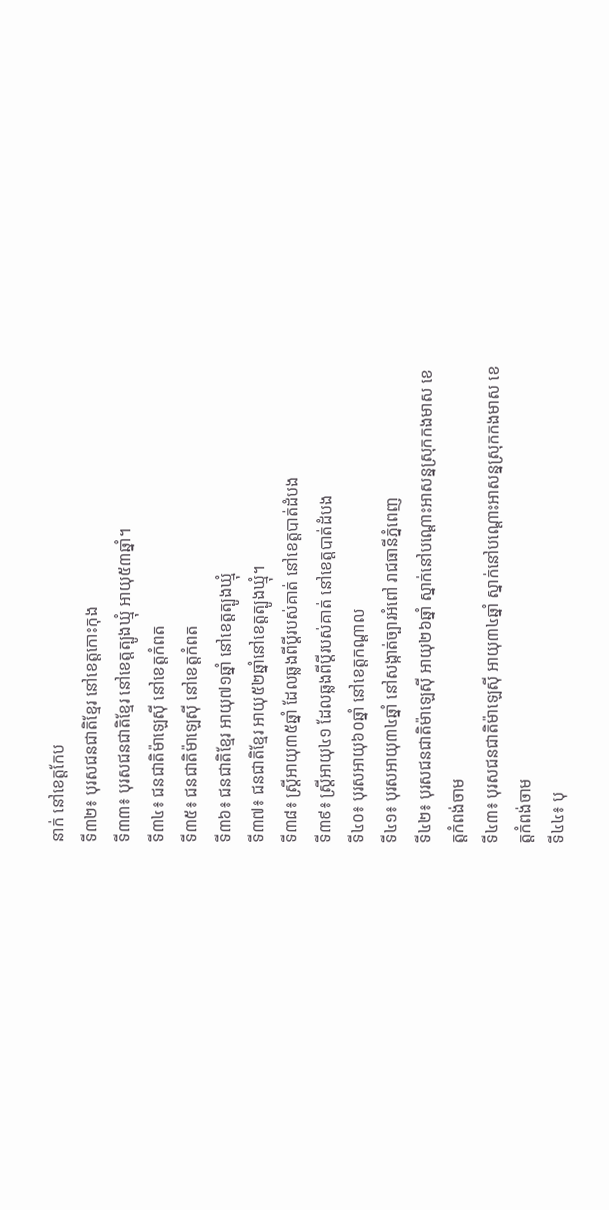នាក់ នៅខេត្តកែប
ទី៣២៖ បុរសជនជាតិខ្មែរ នៅខេត្តកោះកុង
ទី៣៣៖ បុរសជនជាតិខ្មែរ នៅខេត្តត្បូងឃ្មុំ អាយុ៥៣ឆ្នាំ។
ទី៣៤៖ ជនជាតិម៉ាឡេស៊ី នៅខេត្តកំពត
ទី៣៥៖ ជនជាតិម៉ាឡេស៊ី នៅខេត្តកំពត
ទី៣៦៖ ជនជាតិខ្មែរ អាយុ៧១ឆ្នាំ នៅខេត្តត្បូងឃ្មុំ
ទី៣៧៖ ជនជាតិខ្មែរ អាយុ៥២ឆ្នាំនៅខេត្តត្បូងឃ្មុំ។
ទី៣៨៖ ស្រ្តីអាយុ៣៥ឆ្នាំ ដែលឆ្លងពីប្តីរបស់គាត់ នៅខេត្តបាត់ដំបង
ទី៣៩៖ ស្រ្តីអាយុ៤១ ដែលឆ្លងពីប្តីរបស់គាត់ នៅខេត្តបាត់ដំបង
ទី៤០៖ បុរសអាយុ៦០ឆ្នាំ នៅខេត្តកណ្តាល
ទី៤១៖ បុរសអាយុ៣៤ឆ្នាំ នៅសង្កាត់ច្បារអំពៅ រាជធានីភ្នំពេញ
ទី៤២៖ បុរសជនជាតិម៉ាឡេស៊ី អាយុ២៦ឆ្នាំ ស្នាក់នៅបណ្តោះអាសន្នស្រុកកងមាស ខេត្តកំពង់ចាម
ទី៤៣៖ បុរសជនជាតិម៉ាឡេស៊ី អាយុ៣៤ឆ្នាំ ស្នាក់នៅបណ្តោះអាសន្នស្រុកកងមាស ខេត្តកំពង់ចាម
ទី៤៤៖ បុ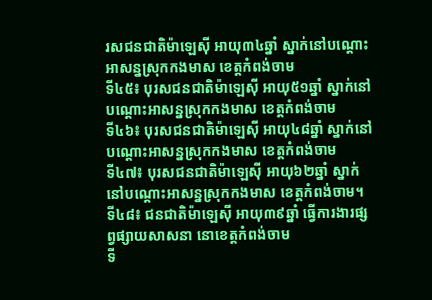រសជនជាតិម៉ាឡេស៊ី អាយុ៣៤ឆ្នាំ ស្នាក់នៅបណ្តោះអាសន្នស្រុកកងមាស ខេត្តកំពង់ចាម
ទី៤៥៖ បុរសជនជាតិម៉ាឡេស៊ី អាយុ៥១ឆ្នាំ ស្នាក់នៅបណ្តោះអាសន្នស្រុកកងមាស ខេត្តកំពង់ចាម
ទី៤៦៖ បុរសជនជាតិម៉ាឡេស៊ី អាយុ៤៨ឆ្នាំ ស្នាក់នៅបណ្តោះអាសន្នស្រុកកងមាស ខេត្តកំពង់ចាម
ទី៤៧៖ បុរសជនជាតិម៉ាឡេស៊ី អាយុ៦២ឆ្នាំ ស្នាក់នៅបណ្តោះអាសន្នស្រុកកងមាស ខេត្តកំពង់ចាម។
ទី៤៨៖ ជនជាតិម៉ាឡេស៊ី អាយុ៣៩ឆ្នាំ ធ្វើការងារផ្សព្វផ្សាយសាសនា នោខេត្តកំពង់ចាម
ទី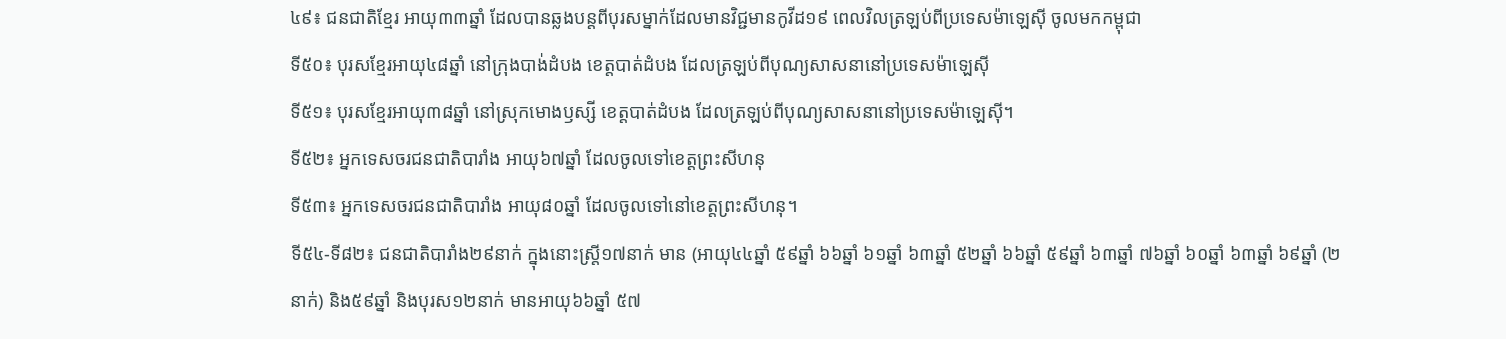៤៩៖ ជនជាតិខ្មែរ អាយុ៣៣ឆ្នាំ ដែលបានឆ្លងបន្តពីបុរសម្នាក់ដែលមានវិជ្ជមានកូវីដ១៩ ពេលវិលត្រឡប់ពីប្រទេសម៉ាឡេស៊ី ចូលមកកម្ពុជា
ទី៥០៖ បុរសខ្មែរអាយុ៤៨ឆ្នាំ នៅក្រុងបាង់ដំបង ខេត្តបាត់ដំបង ដែលត្រឡប់ពីបុណ្យសាសនានៅប្រទេសម៉ាឡេស៊ី
ទី៥១៖ បុរសខ្មែរអាយុ៣៨ឆ្នាំ នៅស្រុកមោងឫស្សី ខេត្តបាត់ដំបង ដែលត្រឡប់ពីបុណ្យសាសនានៅប្រទេសម៉ាឡេស៊ី។
ទី៥២៖ អ្នកទេសចរជនជាតិបារាំង អាយុ៦៧ឆ្នាំ ដែលចូលទៅខេត្តព្រះសីហនុ
ទី៥៣៖ អ្នកទេសចរជនជាតិបារាំង អាយុ៨០ឆ្នាំ ដែលចូលទៅនៅខេត្តព្រះសីហនុ។
ទី៥៤-ទី៨២៖ ជនជាតិបារាំង២៩នាក់ ក្នុងនោះស្រ្តី១៧នាក់ មាន (អាយុ៤៤ឆ្នាំ ៥៩ឆ្នាំ ៦៦ឆ្នាំ ៦១ឆ្នាំ ៦៣ឆ្នាំ ៥២ឆ្នាំ ៦៦ឆ្នាំ ៥៩ឆ្នាំ ៦៣ឆ្នាំ ៧៦ឆ្នាំ ៦០ឆ្នាំ ៦៣ឆ្នាំ ៦៩ឆ្នាំ (២នាក់) និង៥៩ឆ្នាំ និងបុរស១២នាក់ មានអាយុ៦៦ឆ្នាំ ៥៧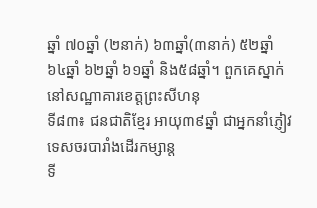ឆ្នាំ ៧០ឆ្នាំ (២នាក់) ៦៣ឆ្នាំ(៣នាក់) ៥២ឆ្នាំ ៦៤ឆ្នាំ ៦២ឆ្នាំ ៦១ឆ្នាំ និង៥៨ឆ្នាំ។ ពួកគេស្នាក់នៅសណ្ឋាគារខេត្តព្រះសីហនុ
ទី៨៣៖ ជនជាតិខ្មែរ អាយុ៣៩ឆ្នាំ ជាអ្នកនាំភ្ញៀវទេសចរបារាំងដើរកម្សាន្ត
ទី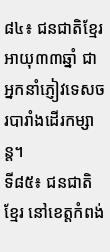៨៤៖ ជនជាតិខ្មែរអាយុ៣៣ឆ្នាំ ជាអ្នកនាំភ្ញៀវទេសចរបារាំងដើរកម្សាន្ត។
ទី៨៥៖ ជនជាតិខ្មែរ នៅខេត្តកំពង់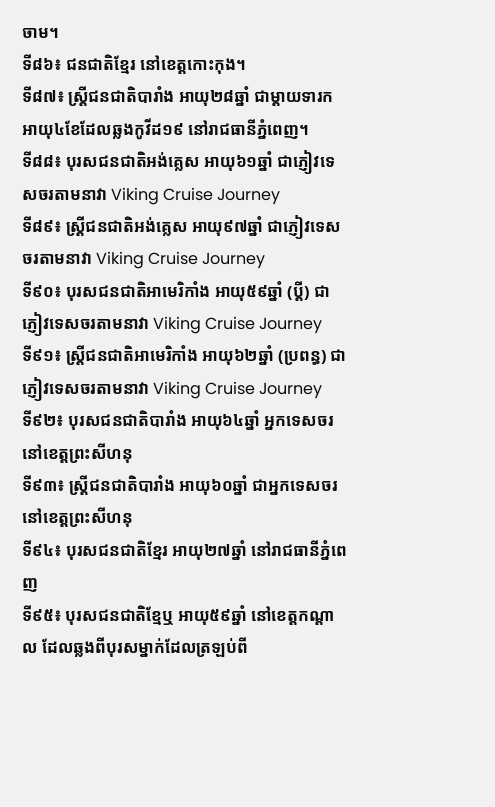ចាម។
ទី៨៦៖ ជនជាតិខ្មែរ នៅខេត្តកោះកុង។
ទី៨៧៖ ស្រ្តីជនជាតិបារាំង អាយុ២៨ឆ្នាំ ជាម្តាយទារកអាយុ៤ខែដែលឆ្លងកូវីដ១៩ នៅរាជធានីភ្នំពេញ។
ទី៨៨៖ បុរសជនជាតិអង់គ្លេស អាយុ៦១ឆ្នាំ ជាភ្ញៀវទេសចរតាមនាវា Viking Cruise Journey
ទី៨៩៖ ស្រ្តីជនជាតិអង់គ្លេស អាយុ៩៧ឆ្នាំ ជាភ្ញៀវទេសចរតាមនាវា Viking Cruise Journey
ទី៩០៖ បុរសជនជាតិអាមេរិកាំង អាយុ៥៩ឆ្នាំ (ប្តី) ជាភ្ញៀវទេសចរតាមនាវា Viking Cruise Journey
ទី៩១៖ ស្រ្តីជនជាតិអាមេរិកាំង អាយុ៦២ឆ្នាំ (ប្រពន្ធ) ជាភ្ញៀវទេសចរតាមនាវា Viking Cruise Journey
ទី៩២៖ បុរសជនជាតិបារាំង អាយុ៦៤ឆ្នាំ អ្នកទេសចរនៅខេត្តព្រះសីហនុ
ទី៩៣៖ ស្រ្តីជនជាតិបារាំង អាយុ៦០ឆ្នាំ ជាអ្នកទេសចរនៅខេត្តព្រះសីហនុ
ទី៩៤៖ បុរសជនជាតិខ្មែរ អាយុ២៧ឆ្នាំ នៅរាជធានីភ្នំពេញ
ទី៩៥៖ បុរសជនជាតិខ្មែឬ អាយុ៥៩ឆ្នាំ នៅខេត្តកណ្តាល ដែលឆ្លងពីបុរសម្នាក់ដែលត្រឡប់ពី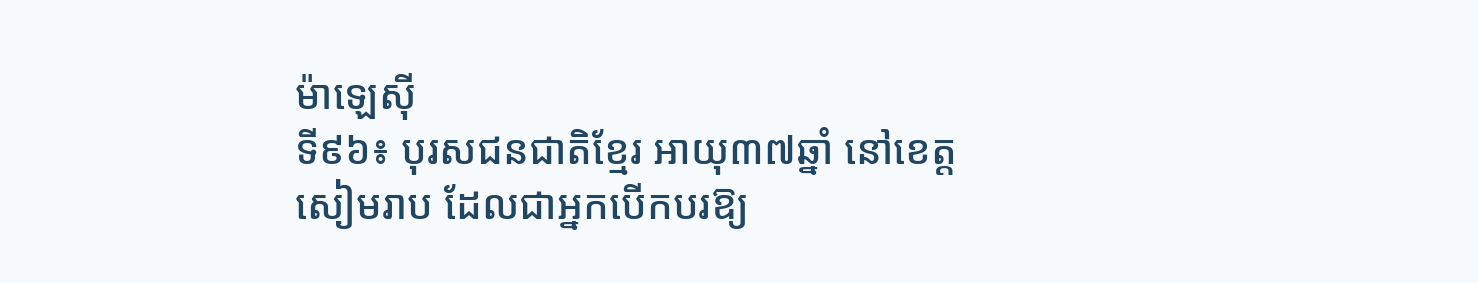ម៉ាឡេស៊ី
ទី៩៦៖ បុរសជនជាតិខ្មែរ អាយុ៣៧ឆ្នាំ នៅខេត្តសៀមរាប ដែលជាអ្នកបើកបរឱ្យ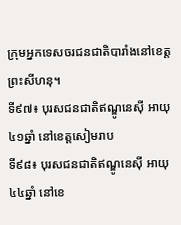ក្រុមអ្នកទេសចរជនជាតិបារាំងនៅខេត្តព្រះសីហនុ។
ទី៩៧៖ បុរសជនជាតិឥណ្ឌូនេស៊ី អាយុ៤១ឆ្នាំ នៅខេត្តសៀមរាប
ទី៩៨៖ បុរសជនជាតិឥណ្ឌូនេស៊ី អាយុ៤៤ឆ្នាំ នៅខេ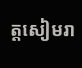ត្តសៀមរា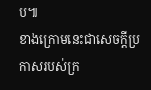ប៕
ខាងក្រោមនេះជាសេចក្តីប្រកាសរបស់ក្រ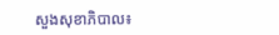សួងសុខាភិបាល៖